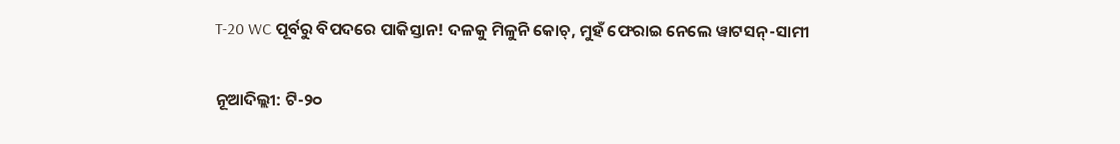T-20 WC ପୂର୍ବରୁ ବିପଦରେ ପାକିସ୍ତାନ! ଦଳକୁ ମିଳୁନି କୋଚ୍, ମୁହଁ ଫେରାଇ ନେଲେ ୱାଟସନ୍-ସାମୀ

ନୂଆଦିଲ୍ଲୀ: ଟି-୨୦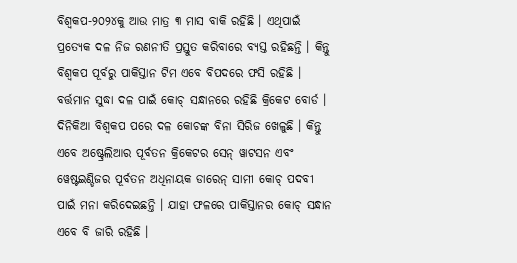ବିଶ୍ୱକପ-୨୦୨୪କୁ ଆଉ ମାତ୍ର ୩ ମାସ ବାକି ରହିଛି । ଏଥିପାଇଁ ପ୍ରତ୍ୟେକ ଦଳ ନିଜ ରଣନୀତି ପ୍ରସ୍ତୁତ କରିବାରେ ବ୍ୟସ୍ତ ରହିଛନ୍ତି । କିନ୍ତୁ ବିଶ୍ୱକପ ପୂର୍ବରୁ ପାକିସ୍ତାନ ଟିମ ଏବେ ବିପଦରେ ଫସି ରହିଛି । ବର୍ତ୍ତମାନ ସୁଦ୍ଧା ଦଳ ପାଇଁ କୋଚ୍ ସନ୍ଧାନରେ ରହିଛି କ୍ରିକେଟ ବୋର୍ଡ । ଦିନିକିଆ ବିଶ୍ୱକପ ପରେ ଦଳ କୋଚଙ୍କ ବିନା ସିରିଜ ଖେଳୁଛି । କିନ୍ତୁ ଏବେ ଅଷ୍ଟ୍ରେଲିଆର ପୂର୍ବତନ କ୍ରିକେଟର ସେନ୍ ୱାଟସନ ଏବଂ ୱେଷ୍ଟଇଣ୍ଡିଜର ପୂର୍ବତନ ଅଧିନାୟକ ଡାରେନ୍ ସାମୀ କୋଚ୍ ପଦବୀ ପାଇଁ ମନା କରିଦେଇଛନ୍ତି । ଯାହା ଫଳରେ ପାକିସ୍ତାନର କୋଚ୍ ସନ୍ଧାନ ଏବେ ବି ଜାରି ରହିଛି ।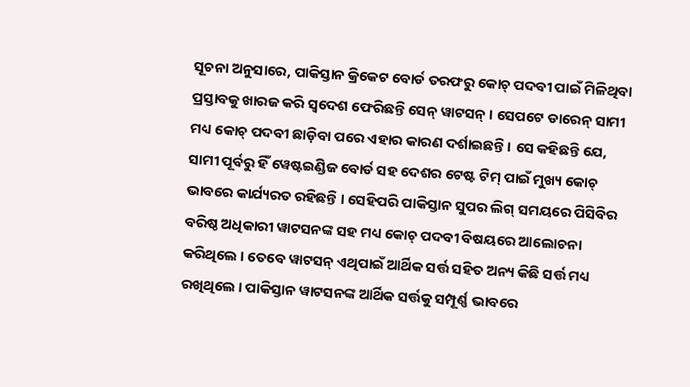ସୂଚନା ଅନୁସାରେ, ପାକିସ୍ତାନ କ୍ରିକେଟ ବୋର୍ଡ ତରଫରୁ କୋଚ୍ ପଦବୀ ପାଇଁ ମିଳିଥିବା ପ୍ରସ୍ତାବକୁ ଖାରଜ କରି ସ୍ୱଦେଶ ଫେରିଛନ୍ତି ସେନ୍ ୱାଟସନ୍ । ସେପଟେ ଡାରେନ୍ ସାମୀ ମଧ୍ୟ କୋଚ୍ ପଦବୀ ଛାଡ଼ିବା ପରେ ଏହାର କାରଣ ଦର୍ଶାଇଛନ୍ତି । ସେ କହିଛନ୍ତି ଯେ, ସାମୀ ପୂର୍ବରୁ ହିଁ ୱେଷ୍ଟଇଣ୍ଡିଜ ବୋର୍ଡ ସହ ଦେଶର ଟେଷ୍ଟ ଟିମ୍ ପାଇଁ ମୁଖ୍ୟ କୋଚ୍ ଭାବରେ କାର୍ଯ୍ୟରତ ରହିଛନ୍ତି । ସେହିପରି ପାକିସ୍ତାନ ସୁପର ଲିଗ୍ ସମୟରେ ପିସିବିର ବରିଷ୍ଠ ଅଧିକାରୀ ୱାଟସନଙ୍କ ସହ ମଧ୍ୟ କୋଚ୍ ପଦବୀ ବିଷୟରେ ଆଲୋଚନା କରିଥିଲେ । ତେବେ ୱାଟସନ୍ ଏଥିପାଇଁ ଆର୍ଥିକ ସର୍ତ୍ତ ସହିତ ଅନ୍ୟ କିଛି ସର୍ତ୍ତ ମଧ୍ୟ ରଖିଥିଲେ । ପାକିସ୍ତାନ ୱାଟସନଙ୍କ ଆର୍ଥିକ ସର୍ତ୍ତକୁ ସମ୍ପୂର୍ଣ୍ଣ ଭାବରେ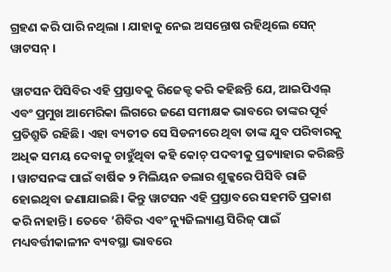ଗ୍ରହଣ କରି ପାରି ନଥିଲା । ଯାହାକୁ ନେଇ ଅସନ୍ତୋଷ ରହିଥିଲେ ସେନ୍ ୱାଟସନ୍ ।

ୱାଟସନ ପିସିବିର ଏହି ପ୍ରସ୍ତାବକୁ ରିଜେକ୍ଟ କରି କହିଛନ୍ତି ଯେ, ଆଇପିଏଲ୍ ଏବଂ ପ୍ରମୁଖ ଆମେରିକା ଲିଗରେ ଜଣେ ସମୀକ୍ଷକ ଭାବରେ ତାଙ୍କର ପୂର୍ବ ପ୍ରତିଶ୍ରୁତି ରହିଛି। ଏହା ବ୍ୟତୀତ ସେ ସିଡନୀରେ ଥିବା ତାଙ୍କ ଯୁବ ପରିବାରକୁ ଅଧିକ ସମୟ ଦେବାକୁ ଚାହୁଁଥିବା କହି କୋଚ୍ ପଦବୀକୁ ପ୍ରତ୍ୟାହାର କରିଛନ୍ତି । ୱାଟସନଙ୍କ ପାଇଁ ବାର୍ଷିକ ୨ ମିଲିୟନ ଡଲାର ଶୁଳ୍କରେ ପିସିବି ରାଜି ହୋଇଥିବା ଜଣାଯାଇଛି। କିନ୍ତୁ ୱାଟସନ ଏହି ପ୍ରସ୍ତାବରେ ସହମତି ପ୍ରକାଶ କରି ନାହାନ୍ତି । ତେବେ ‘ଶିବିର ଏବଂ ନ୍ୟୁଜିଲ୍ୟାଣ୍ଡ ସିରିଜ୍ ପାଇଁ ମଧ୍ୟବର୍ତ୍ତୀକାଳୀନ ବ୍ୟବସ୍ଥା ଭାବରେ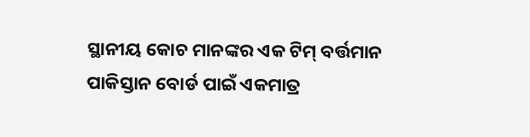ସ୍ଥାନୀୟ କୋଚ ମାନଙ୍କର ଏକ ଟିମ୍ ବର୍ତ୍ତମାନ ପାକିସ୍ତାନ ବୋର୍ଡ ପାଇଁ ଏକମାତ୍ର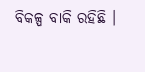ବିକଳ୍ପ ବାକି ରହିଛି ।